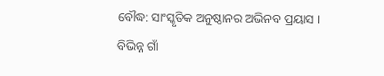ବୌଦ୍ଧ: ସାଂସ୍କୃତିକ ଅନୁଷ୍ଠାନର ଅଭିନବ ପ୍ରୟାସ । ବିଭିନ୍ନ ଗାଁ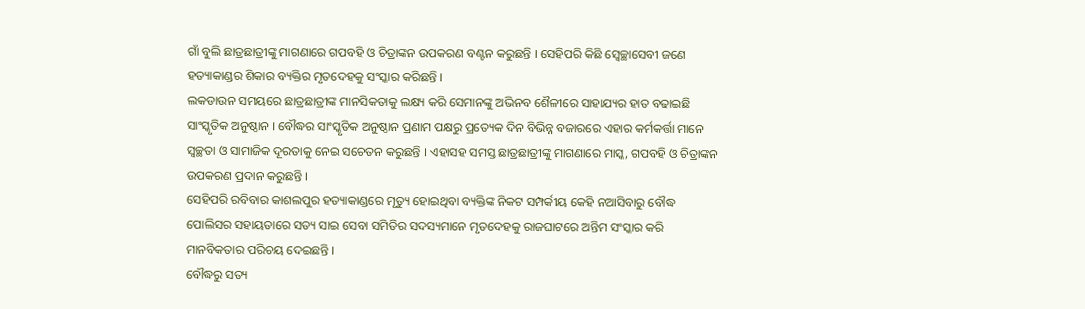ଗାଁ ବୁଲି ଛାତ୍ରଛାତ୍ରୀଙ୍କୁ ମାଗଣାରେ ଗପବହି ଓ ଚିତ୍ରାଙ୍କନ ଉପକରଣ ବଣ୍ଟନ କରୁଛନ୍ତି । ସେହିପରି କିଛି ସ୍ବେଚ୍ଛାସେବୀ ଜଣେ ହତ୍ୟାକାଣ୍ଡର ଶିକାର ବ୍ୟକ୍ତିର ମୃତଦେହକୁ ସଂସ୍କାର କରିଛନ୍ତି ।
ଲକଡାଉନ ସମୟରେ ଛାତ୍ରଛାତ୍ରୀଙ୍କ ମାନସିକତାକୁ ଲକ୍ଷ୍ୟ କରି ସେମାନଙ୍କୁ ଅଭିନବ ଶୈଳୀରେ ସାହାଯ୍ୟର ହାତ ବଢାଇଛି ସାଂସ୍କୃତିକ ଅନୁଷ୍ଠାନ । ବୌଦ୍ଧର ସାଂସ୍କୃତିକ ଅନୁଷ୍ଠାନ ପ୍ରଣାମ ପକ୍ଷରୁ ପ୍ରତ୍ୟେକ ଦିନ ବିଭିନ୍ନ ବଜାରରେ ଏହାର କର୍ମକର୍ତ୍ତା ମାନେ ସ୍ବଚ୍ଛତା ଓ ସାମାଜିକ ଦୂରତାକୁ ନେଇ ସଚେତନ କରୁଛନ୍ତି । ଏହାସହ ସମସ୍ତ ଛାତ୍ରଛାତ୍ରୀଙ୍କୁ ମାଗଣାରେ ମାସ୍କ, ଗପବହି ଓ ଚିତ୍ରାଙ୍କନ ଉପକରଣ ପ୍ରଦାନ କରୁଛନ୍ତି ।
ସେହିପରି ରବିବାର କାଶଲପୁର ହତ୍ୟାକାଣ୍ଡରେ ମୃତ୍ୟୁ ହୋଇଥିବା ବ୍ୟକ୍ତିଙ୍କ ନିକଟ ସମ୍ପର୍କୀୟ କେହି ନଆସିବାରୁ ବୌଦ୍ଧ ପୋଲିସର ସହାୟତାରେ ସତ୍ୟ ସାଇ ସେବା ସମିତିର ସଦସ୍ୟମାନେ ମୃତଦେହକୁ ରାଜଘାଟରେ ଅନ୍ତିମ ସଂସ୍କାର କରି ମାନବିକତାର ପରିଚୟ ଦେଇଛନ୍ତି ।
ବୌଦ୍ଧରୁ ସତ୍ୟ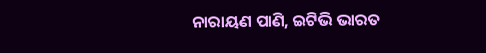ନାରାୟଣ ପାଣି, ଇଟିଭି ଭାରତ